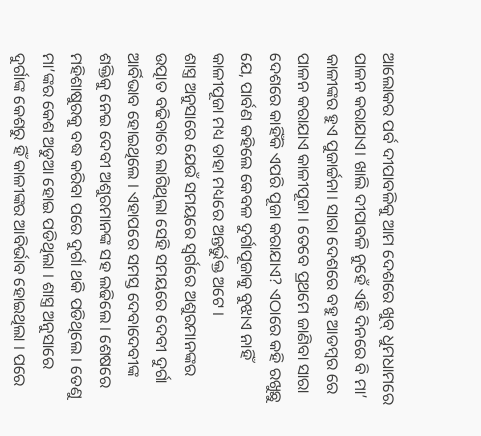ଆଲୋକର ପର୍ବ ଦୀପାବଳିକୁ ଆମ ଦେଶରେ ଖୁବ୍ ଧୁମଧାମରେ ପାଳନ କରାଯାଏ। ଖାଲି ଦୀପାବଳି ନୁହେଁ ଏହି ଦିନରେ ବି ମା’ କାଳୀଙ୍କର ହୁଏ ପୁଜାର୍ଚ୍ଚନା। ସାରା ଦେଶରେ ବହୁ ଆଡମ୍ବର ରେ ପାଳନ କରାଯାଏ କାଳୀପୂଜା । ତେବେ ପ୍ରଥମେ ଜାଣିବା ସାରା ଦେଶରେ କାହିଁକି ଏପରି ପୂଜା କରାଯାଏ? ଏଠାରେ କହି ରଖୁଛୁ ଯେ, ପାର୍ବଣ କହିଲେ କେବଳ ଦୁର୍ଗାପୂଜାକୁ ବୁଝାଏ ନାହିଁ କାଳୀପୂଜା ମଧ୍ୟ ତାହା ମଧ୍ୟରେ ଅନ୍ତର୍ଭୁକ୍ତ ଅଟେ ।
ଶାସ୍ତ୍ର ଅନୁସାରେ ଯେଉଁ ସମୟରେ ସ୍ୱର୍ଗରେ ଅଶୁରମାନଙ୍କର ଉତ୍ପାତ ବଢିବାରେ ଲାଗିଥିଲା ସେହି ସମୟରେ ଦେବୀ ଦୁର୍ଗା ଆର୍ବିଭାବ ହୋଇଥିଲେ । ଏହାପରେ ସମସ୍ତ ଦେବାଦେବୀଙ୍କ ଶକ୍ତିକୁ ନେଇ ଦେବୀ ଅଶୁରମାନଙ୍କ ସହ ଲଢିଲେ । ଶେଷରେ ମହିଶାଷୁରକୁ ବଦ୍ଧ କରିବା ପରେ ଦୁର୍ଗା ଥକି ପଡିଥିଲେ । ତେଣୁ ମା’ଙ୍କର କେଶ ଅଡୁଆ ହୋଇ ପଡିଥିଲା । ଶାସ୍ତ୍ର ଅନୁସାରେ ଦୁର୍ଗାଙ୍କ କେଶରୁ ହିଁ କାଳୀଙ୍କର ଆବିର୍ଭାବ ହୋଇଥିଲା । ପରେ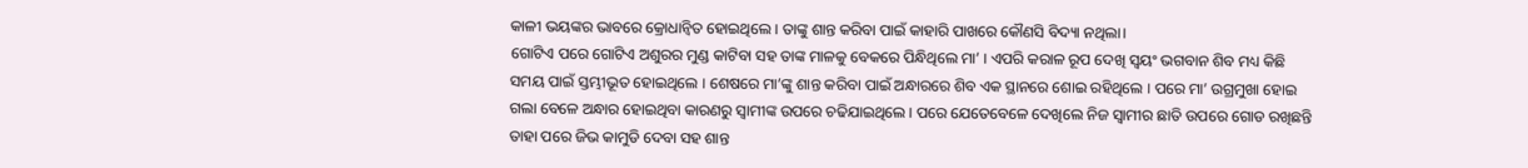କାଳୀ ଭୟଙ୍କର ଭାବରେ କ୍ରୋଧାନ୍ୱିତ ହୋଇଥିଲେ । ତାଙ୍କୁ ଶାନ୍ତ କରିବା ପାଇଁ କାହାରି ପାଖରେ କୌଣସି ବିଦ୍ୟା ନଥିଲା।
ଗୋଟିଏ ପରେ ଗୋଟିଏ ଅଶୁରର ମୁଣ୍ଡ କାଟିବା ସହ ତାଙ୍କ ମାଳକୁ ବେକରେ ପିନ୍ଧିଥିଲେ ମା’ । ଏପରି କରାଳ ରୂପ ଦେଖି ସ୍ୱୟଂ ଭଗବାନ ଶିବ ମଧ୍ୟ କିଛି ସମୟ ପାଇଁ ସ୍ତମ୍ଭୀଭୂତ ହୋଇଥିଲେ । ଶେଷରେ ମା’ଙ୍କୁ ଶାନ୍ତ କରିବା ପାଇଁ ଅନ୍ଧାରରେ ଶିବ ଏକ ସ୍ଥାନରେ ଶୋଇ ରହିଥିଲେ । ପରେ ମା’ ଉଗ୍ରମୁଖା ହୋଇ ଗଲା ବେଳେ ଅନ୍ଧାର ହୋଇଥିବା କାରଣରୁ ସ୍ୱାମୀଙ୍କ ଉପରେ ଚଢିଯାଇଥିଲେ । ପରେ ଯେତେବେଳେ ଦେଖିଲେ ନିଜ ସ୍ୱାମୀର ଛାତି ଉପରେ ଗୋଡ ରଖିଛନ୍ତି ତାହା ପରେ ଜିଭ କାମୁଡି ଦେବା ସହ ଶାନ୍ତ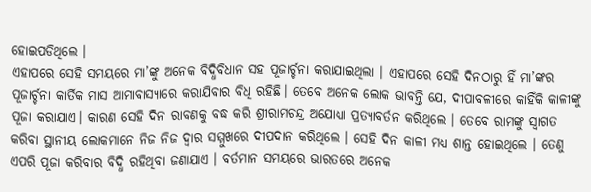ହୋଇପଡିଥିଲେ ।
ଏହାପରେ ସେହି ସମୟରେ ମା’ଙ୍କୁ ଅନେକ ବିଦ୍ଧିବିଧାନ ସହ ପୂଜାର୍ଚ୍ଚନା କରାଯାଇଥିଲା । ଏହାପରେ ସେହି ଦିନଠାରୁ ହିଁ ମା’ଙ୍କର ପୂଜାର୍ଚ୍ଚନା କାର୍ତିକ ମାସ ଆମାବାସ୍ୟାରେ କରାଯିବାର ବିଧି ରହିଛି। ତେବେ ଅନେକ ଲୋକ ଭାବନ୍ତି ଯେ, ଦୀପାବଳୀରେ କାହିଁକି କାଳୀଙ୍କୁ ପୂଜା କରାଯାଏ। କାରଣ ସେହି ଦିନ ରାବଣକୁ ବଦ୍ଧ କରି ଶ୍ରୀରାମଚନ୍ଦ୍ର ଅଯୋଧ୍ୟା ପ୍ରତ୍ୟାବର୍ତନ କରିଥିଲେ । ତେବେ ରାମଙ୍କୁ ସ୍ୱାଗତ କରିବା ସ୍ଥାନୀୟ ଲୋକମାନେ ନିଜ ନିଜ ଦ୍ୱାର ସମ୍ମୁଖରେ ଦୀପଦାନ କରିଥିଲେ । ସେହି ଦିନ କାଳୀ ମଧ୍ୟ ଶାନ୍ତ ହୋଇଥିଲେ । ତେଣୁ ଏପରି ପୂଜା କରିବାର ବିଦ୍ଧି ରହିଥିବା ଜଣାଯାଏ । ବର୍ତମାନ ସମୟରେ ଭାରତରେ ଅନେକ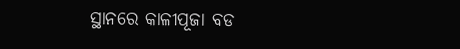ସ୍ଥାନରେ କାଳୀପୂଜା ବଡ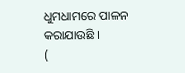ଧୁମଧାମରେ ପାଳନ କରାଯାଉଛି ।
(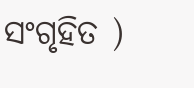ସଂଗୃହିତ )